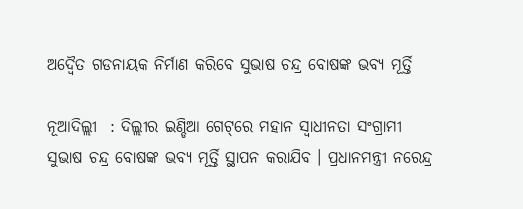ଅଦ୍ଵୈତ ଗଡନାୟକ ନିର୍ମାଣ କରିବେ ସୁଭାଷ ଚନ୍ଦ୍ର ବୋଷଙ୍କ ଭବ୍ୟ ମୂର୍ତ୍ତି

ନୂଆଦିଲ୍ଲୀ  : ଦିଲ୍ଲୀର ଇଣ୍ଡିଆ ଗେଟ୍‌ରେ ମହାନ ସ୍ଵାଧୀନତା ସଂଗ୍ରାମୀ ସୁଭାଷ ଚନ୍ଦ୍ର ବୋଷଙ୍କ ଭବ୍ୟ ମୂର୍ତ୍ତି ସ୍ଥାପନ କରାଯିବ । ପ୍ରଧାନମନ୍ତ୍ରୀ ନରେନ୍ଦ୍ର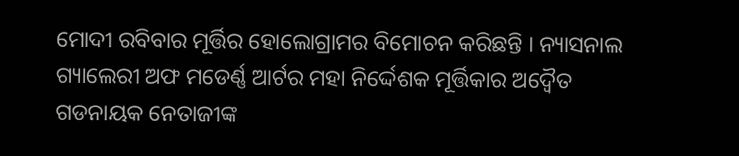ମୋଦୀ ରବିବାର ମୂର୍ତ୍ତିର ହୋଲୋଗ୍ରାମର ବିମୋଚନ କରିଛନ୍ତି । ନ୍ୟାସନାଲ ଗ୍ୟାଲେରୀ ଅଫ ମଡେର୍ଣ୍ଣ ଆର୍ଟର ମହା ନିର୍ଦ୍ଦେଶକ ମୂର୍ତ୍ତିକାର ଅଦ୍ଵୈତ ଗଡନାୟକ ନେତାଜୀଙ୍କ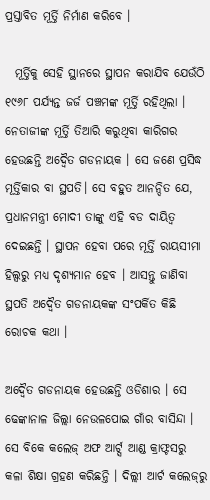ପ୍ରସ୍ତାବିତ ମୂର୍ତ୍ତି ନିର୍ମାଣ କରିବେ ।

  ମୂର୍ତ୍ତିକୁ ସେହି ସ୍ଥାନରେ ସ୍ଥାପନ କରାଯିବ ଯେଉଁଠି ୧୯୬୮ ପର୍ଯ୍ୟନ୍ତ ଜର୍ଜ ପଞ୍ଚମଙ୍କ ମୂର୍ତ୍ତି ରହିଥିଲା । ନେତାଜୀଙ୍କ ମୂର୍ତ୍ତି ତିଆରି କରୁଥିବା କାରିଗର ହେଉଛନ୍ତି ଅଦ୍ଵୈତ ଗଡନାୟକ । ସେ ଜଣେ ପ୍ରସିଦ୍ଧ ମୂର୍ତ୍ତିକାର ବା ସ୍ଥପତି। ସେ ବହୁତ ଆନନ୍ଦିତ ଯେ, ପ୍ରଧାନମନ୍ତ୍ରୀ ମୋଦୀ ତାଙ୍କୁ ଏହି ବଡ ଦାୟିତ୍ଵ ଦେଇଛନ୍ତି । ସ୍ଥାପନ ହେବା ପରେ ମୂର୍ତ୍ତି ରାୟସୀମା ହିଲ୍ସରୁ ମଧ୍ୟ ଦୃଶ୍ୟମାନ ହେବ । ଆସନ୍ତୁ ଜାଣିବା ସ୍ଥପତି ଅଦ୍ଵୈତ ଗଡନାୟକଙ୍କ ସଂପର୍କିତ କିଛି ରୋଚକ କଥା ।

ଅଦ୍ଵୈତ ଗଡନାୟକ ହେଉଛନ୍ତି ଓଡିଶାର । ସେ ଢେଙ୍କାନାଳ ଜିଲ୍ଲା ନେଉଳପୋଇ ଗାଁର ବାସିନ୍ଦା । ସେ ବିକେ କଲେଜ୍ ଅଫ ଆର୍ଟ୍ସ ଆଣ୍ଡ କ୍ରାଫ୍ଟସରୁ କଳା ଶିକ୍ଷା ଗ୍ରହଣ କରିଛନ୍ତି । ଦିଲ୍ଲୀ ଆର୍ଟ କଲେଜ୍‌ରୁ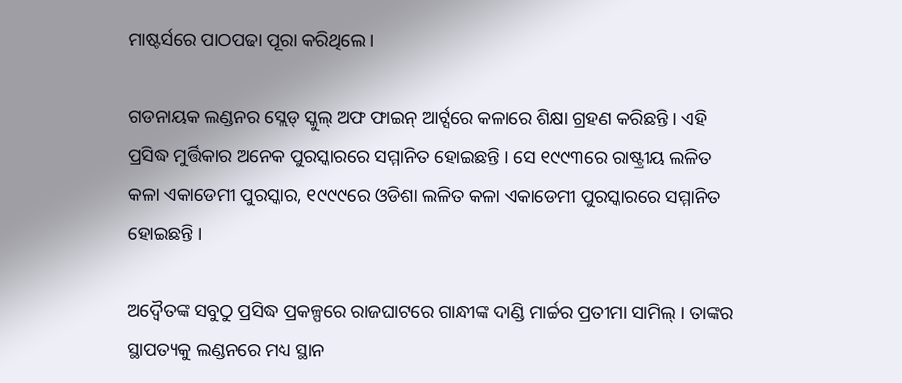ମାଷ୍ଟର୍ସରେ ପାଠପଢା ପୂରା କରିଥିଲେ ।

ଗଡନାୟକ ଲଣ୍ଡନର ସ୍ଲେଡ୍ ସ୍କୁଲ୍ ଅଫ ଫାଇନ୍ ଆର୍ଟ୍ସରେ କଳାରେ ଶିକ୍ଷା ଗ୍ରହଣ କରିଛନ୍ତି । ଏହି ପ୍ରସିଦ୍ଧ ମୁର୍ତ୍ତିକାର ଅନେକ ପୁରସ୍କାରରେ ସମ୍ମାନିତ ହୋଇଛନ୍ତି । ସେ ୧୯୯୩ରେ ରାଷ୍ଟ୍ରୀୟ ଲଳିତ କଳା ଏକାଡେମୀ ପୁରସ୍କାର, ୧୯୯୯ରେ ଓଡିଶା ଲଳିତ କଳା ଏକାଡେମୀ ପୁରସ୍କାରରେ ସମ୍ମାନିତ ହୋଇଛନ୍ତି ।

ଅଦ୍ଵୈତଙ୍କ ସବୁଠୁ ପ୍ରସିଦ୍ଧ ପ୍ରକଳ୍ପରେ ରାଜଘାଟରେ ଗାନ୍ଧୀଙ୍କ ଦାଣ୍ଡି ମାର୍ଚ୍ଚର ପ୍ରତୀମା ସାମିଲ୍ । ତାଙ୍କର ସ୍ଥାପତ୍ୟକୁ ଲଣ୍ଡନରେ ମଧ୍ୟ ସ୍ଥାନ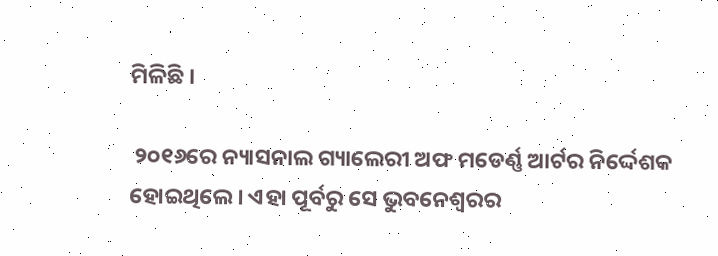ମିଳିଛି ।

 ୨୦୧୬ରେ ନ୍ୟାସନାଲ ଗ୍ୟାଲେରୀ ଅଫ ମଡେର୍ଣ୍ଣ ଆର୍ଟର ନିର୍ଦ୍ଦେଶକ ହୋଇଥିଲେ । ଏହା ପୂର୍ବରୁ ସେ ଭୁବନେଶ୍ଵରର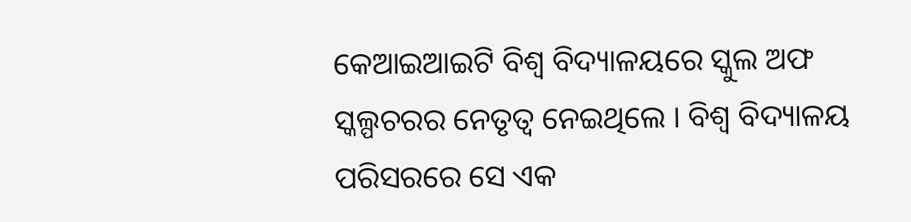କେଆଇଆଇଟି ବିଶ୍ଵ ବିଦ୍ୟାଳୟରେ ସ୍କୁଲ ଅଫ ସ୍କଲ୍ପଚରର ନେତୃତ୍ଵ ନେଇଥିଲେ । ବିଶ୍ଵ ବିଦ୍ୟାଳୟ ପରିସରରେ ସେ ଏକ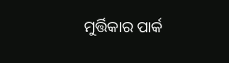ମୁର୍ତ୍ତିକାର ପାର୍କ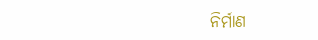ନିର୍ମାଣ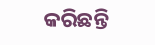କରିଛନ୍ତି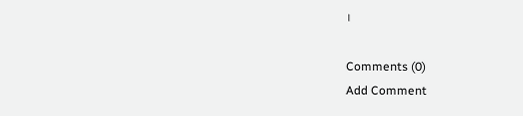।

Comments (0)
Add Comment